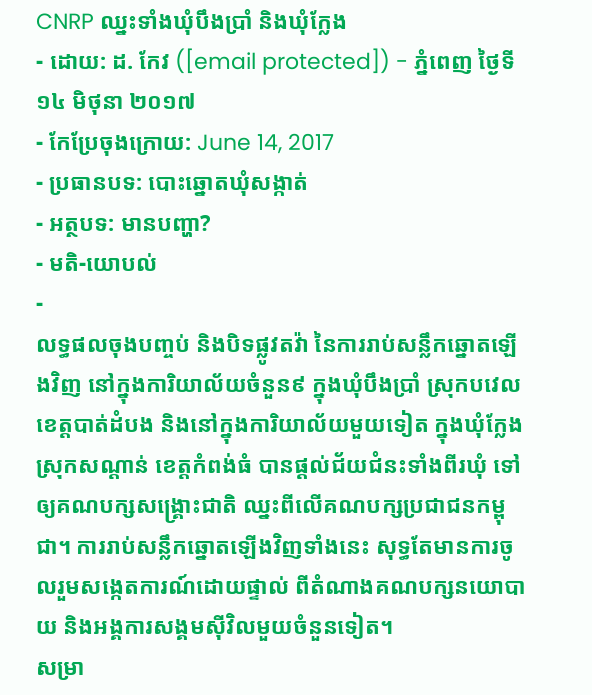CNRP ឈ្នះទាំងឃុំបឹងប្រាំ និងឃុំក្លែង
- ដោយ: ដ. កែវ ([email protected]) - ភ្នំពេញ ថ្ងៃទី១៤ មិថុនា ២០១៧
- កែប្រែចុងក្រោយ: June 14, 2017
- ប្រធានបទ: បោះឆ្នោតឃុំសង្កាត់
- អត្ថបទ: មានបញ្ហា?
- មតិ-យោបល់
-
លទ្ធផលចុងបញ្ចប់ និងបិទផ្លូវតវ៉ា នៃការរាប់សន្លឹកឆ្នោតឡើងវិញ នៅក្នុងការិយាល័យចំនួន៩ ក្នុងឃុំបឹងប្រាំ ស្រុកបវេល ខេត្តបាត់ដំបង និងនៅក្នុងការិយាល័យមួយទៀត ក្នុងឃុំក្លែង ស្រុកសណ្តាន់ ខេត្តកំពង់ធំ បានផ្ដល់ជ័យជំនះទាំងពីរឃុំ ទៅឲ្យគណបក្សសង្គ្រោះជាតិ ឈ្នះពីលើគណបក្សប្រជាជនកម្ពុជា។ ការរាប់សន្លឹកឆ្នោតឡើងវិញទាំងនេះ សុទ្ធតែមានការចូលរួមសង្កេតការណ៍ដោយផ្ទាល់ ពីតំណាងគណបក្សនយោបាយ និងអង្គការសង្គមស៊ីវិលមួយចំនួនទៀត។
សម្រា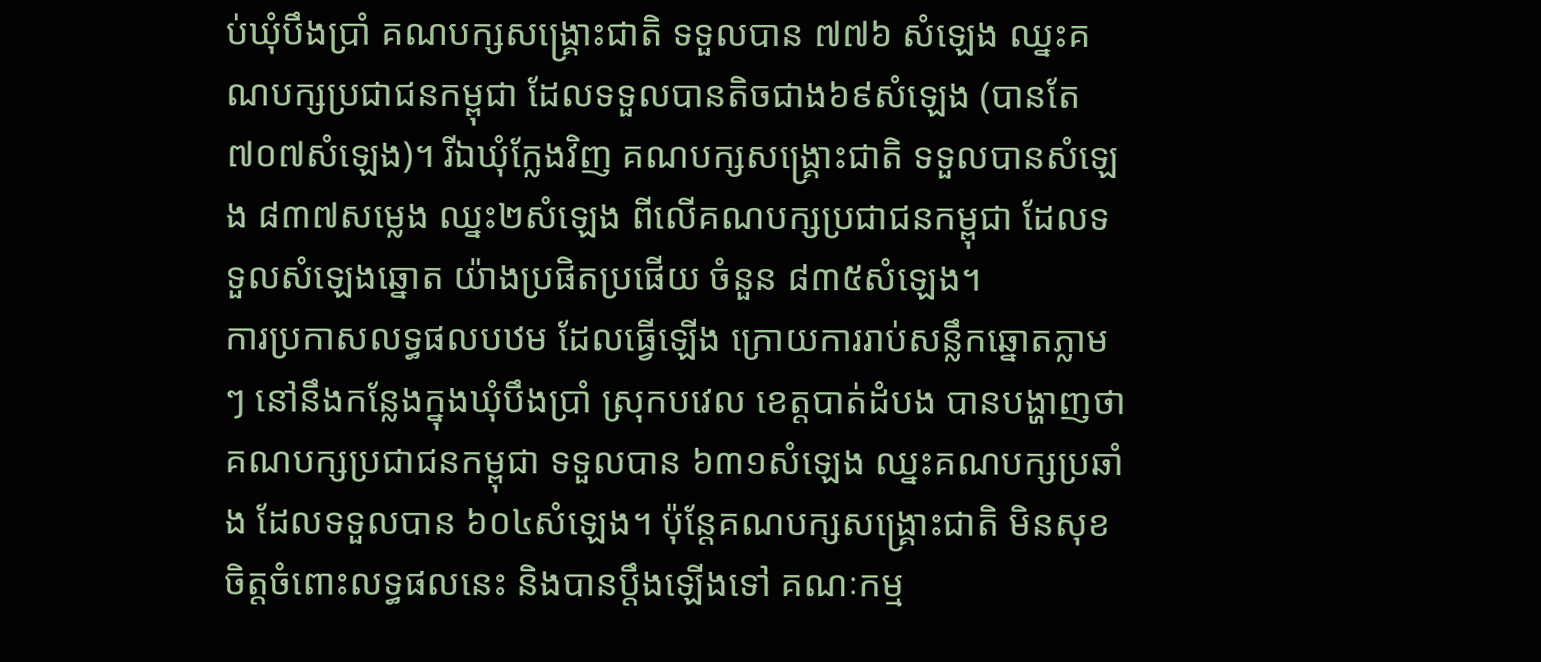ប់ឃុំបឹងប្រាំ គណបក្សសង្គ្រោះជាតិ ទទួលបាន ៧៧៦ សំឡេង ឈ្នះគណបក្សប្រជាជនកម្ពុជា ដែលទទួលបានតិចជាង៦៩សំឡេង (បានតែ ៧០៧សំឡេង)។ រីឯឃុំក្លែងវិញ គណបក្សសង្គ្រោះជាតិ ទទួលបានសំឡេង ៨៣៧សម្លេង ឈ្នះ២សំឡេង ពីលើគណបក្សប្រជាជនកម្ពុជា ដែលទទួលសំឡេងឆ្នោត យ៉ាងប្រផិតប្រផើយ ចំនួន ៨៣៥សំឡេង។
ការប្រកាសលទ្ធផលបឋម ដែលធ្វើឡើង ក្រោយការរាប់សន្លឹកឆ្នោតភ្លាមៗ នៅនឹងកន្លែងក្នុងឃុំបឹងប្រាំ ស្រុកបវេល ខេត្តបាត់ដំបង បានបង្ហាញថា គណបក្សប្រជាជនកម្ពុជា ទទួលបាន ៦៣១សំឡេង ឈ្នះគណបក្សប្រឆាំង ដែលទទួលបាន ៦០៤សំឡេង។ ប៉ុន្តែគណបក្សសង្គ្រោះជាតិ មិនសុខចិត្តចំពោះលទ្ធផលនេះ និងបានប្ដឹងឡើងទៅ គណៈកម្ម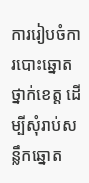ការរៀបចំការបោះឆ្នោត ថ្នាក់ខេត្ត ដើម្បីសុំរាប់សន្លឹកឆ្នោត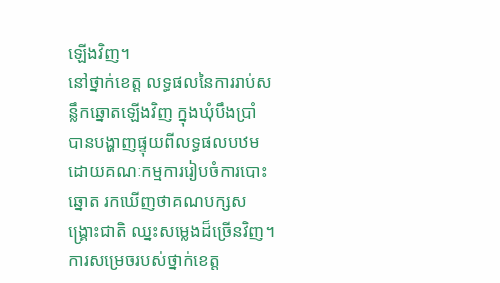ឡើងវិញ។
នៅថ្នាក់ខេត្ត លទ្ធផលនៃការរាប់សន្លឹកឆ្នោតឡើងវិញ ក្នុងឃុំបឹងប្រាំ បានបង្ហាញផ្ទុយពីលទ្ធផលបឋម ដោយគណៈកម្មការរៀបចំការបោះឆ្នោត រកឃើញថាគណបក្សសង្គ្រោះជាតិ ឈ្នះសម្លេងដ៏ច្រើនវិញ។ ការសម្រេចរបស់ថ្នាក់ខេត្ត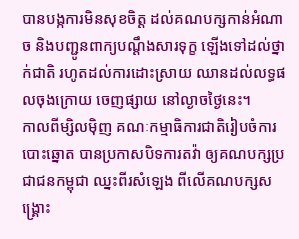បានបង្កការមិនសុខចិត្ត ដល់គណបក្សកាន់អំណាច និងបញ្ជូនពាក្យបណ្ដឹងសារទុក្ខ ឡើងទៅដល់ថ្នាក់ជាតិ រហូតដល់ការដោះស្រាយ ឈានដល់លទ្ធផលចុងក្រោយ ចេញផ្សាយ នៅល្ងាចថ្ងៃនេះ។
កាលពីម្សិលម៉ិញ គណៈកម្មាធិការជាតិរៀបចំការបោះឆ្នោត បានប្រកាសបិទការតវ៉ា ឲ្យគណបក្សប្រជាជនកម្ពុជា ឈ្នះពីរសំឡេង ពីលើគណបក្សសង្គ្រោះ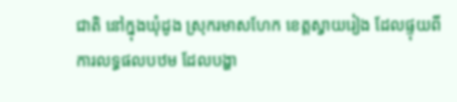ជាតិ នៅក្នុងឃុំដូង ស្រុករមាសហែក ខេត្តស្វាយរៀង ដែលផ្ទុយពីការលទ្ធផលបឋម ដែលបង្ហា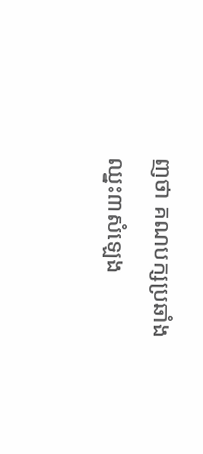ញថា គណបក្សប្រឆាំងឈ្នះ៣សំឡេង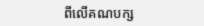ពីលើគណបក្ស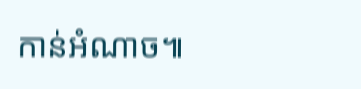កាន់អំណាច៕